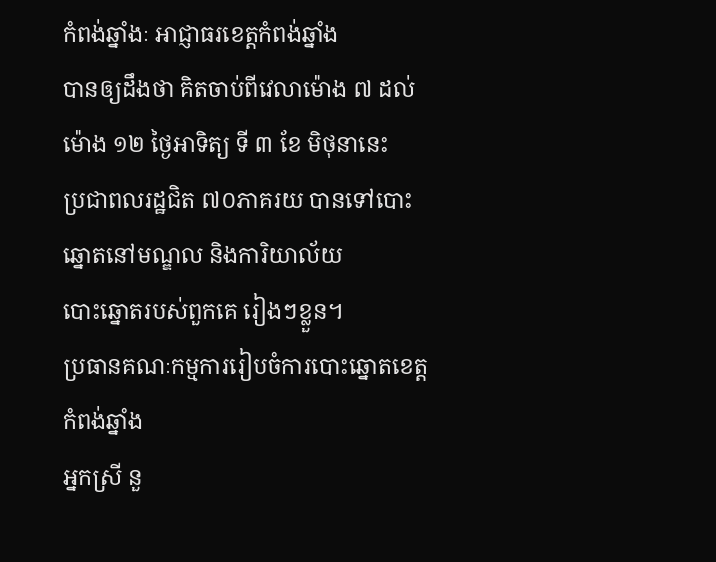កំពង់ឆ្នាំងៈ អាជ្ញាធរខេត្តកំពង់ឆ្នាំង
បានឲ្យដឹងថា គិតចាប់ពីវេលាម៉ោង ៧ ដល់ម៉ោង ១២ ថ្ងៃអាទិត្យ ទី ៣ ខែ មិថុនានេះ
ប្រជាពលរដ្ឋជិត ៧០ភាគរយ បានទៅបោះឆ្នោតនៅមណ្ឌល និងការិយាល័យ
បោះឆ្នោតរបស់ពួកគេ រៀងៗខ្លួន។
ប្រធានគណៈកម្មការរៀបចំការបោះឆ្នោតខេត្តកំពង់ឆ្នាំង
អ្នកស្រី នួ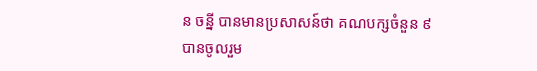ន ចន្នី បានមានប្រសាសន៍ថា គណបក្សចំនួន ៩
បានចូលរួម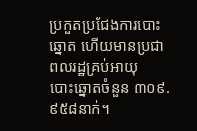ប្រកួតប្រជែងការបោះឆ្នោត ហើយមានប្រជាពលរដ្ឋគ្រប់អាយុ
បោះឆ្នោតចំនួន ៣០៩.៩៥៨នាក់។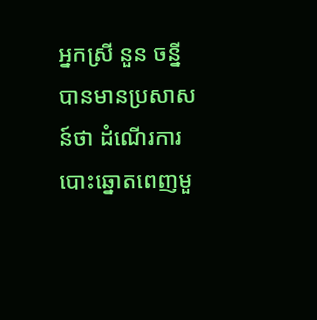អ្នកស្រី នួន ចន្នី បានមានប្រសាសន៍ថា ដំណើរការបោះឆ្នោតពេញមួ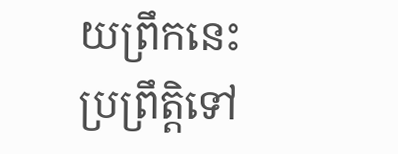យព្រឹកនេះ ប្រព្រឹត្តិទៅ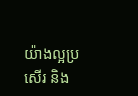យ៉ាងល្អប្រសើរ និង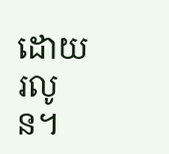ដោយរលូន។